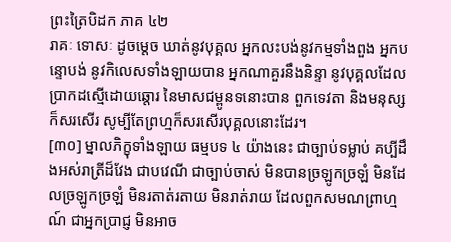ព្រះត្រៃបិដក ភាគ ៤២
រាគៈ ទោសៈ ដូចម្តេច ឃាត់នូវបុគ្គល អ្នកលះបង់នូវកម្មទាំងពួង អ្នកបន្ទោបង់ នូវកិលេសទាំងឡាយបាន អ្នកណាគួរនឹងនិន្ទា នូវបុគ្គលដែល ប្រាកដស្មើដោយឆ្តោរ នៃមាសជម្ពូនទនោះបាន ពួកទេវតា និងមនុស្សក៏សរសើរ សូម្បីតែព្រហ្មក៏សរសើរបុគ្គលនោះដែរ។
[៣០] ម្នាលភិក្ខុទាំងឡាយ ធម្មបទ ៤ យ៉ាងនេះ ជាច្បាប់ទម្លាប់ គប្បីដឹងអស់រាត្រីដ៏វែង ជាបវេណី ជាច្បាប់ចាស់ មិនបានច្រឡូកច្រឡំ មិនដែលច្រឡូកច្រឡំ មិនរតាត់រតាយ មិនរាត់រាយ ដែលពួកសមណព្រាហ្មណ៍ ជាអ្នកប្រាជ្ញ មិនអាច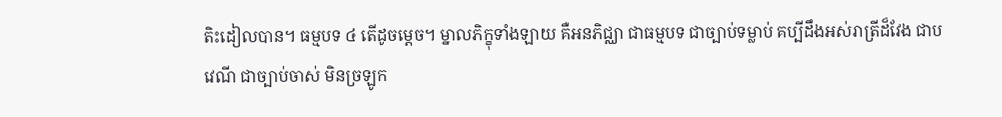តិះដៀលបាន។ ធម្មបទ ៤ តើដូចម្តេច។ ម្នាលភិក្ខុទាំងឡាយ គឺអនភិជ្ឈា ជាធម្មបទ ជាច្បាប់ទម្លាប់ គប្បីដឹងអស់រាត្រីដ៏វែង ជាបវេណី ជាច្បាប់ចាស់ មិនច្រឡូក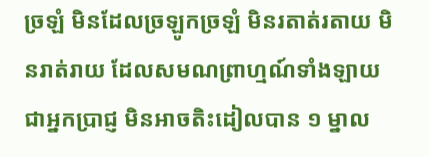ច្រឡំ មិនដែលច្រឡូកច្រឡំ មិនរតាត់រតាយ មិនរាត់រាយ ដែលសមណព្រាហ្មណ៍ទាំងឡាយ ជាអ្នកប្រាជ្ញ មិនអាចតិះដៀលបាន ១ ម្នាល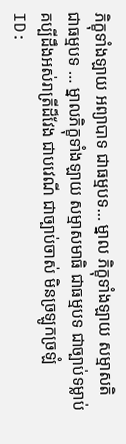ភិក្ខុទាំងឡាយ អព្យាបាទ ជាធម្មបទ… ម្នាល ភិក្ខុទាំងឡាយ សម្មាសតិ ជាធម្មបទ … ម្នាលភិក្ខុទាំងឡាយ សម្មាសមាធិ ជាធម្មបទ ជាច្បាប់ទម្លាប់ គប្បីដឹងអស់រាត្រីដ៏វែង ជាបវេណី ជាច្បាប់ចាស់ មិនច្រឡូកច្រឡំ
ID: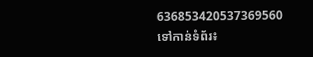636853420537369560
ទៅកាន់ទំព័រ៖